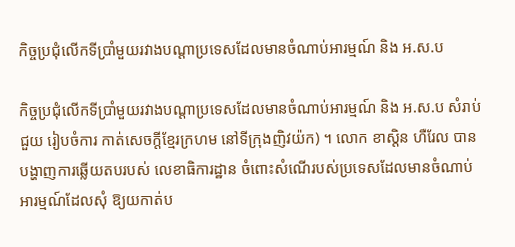កិច្ចប្រជុំលើកទីប្រាំមួយរវាងបណ្ដាប្រទេសដែលមានចំណាប់អារម្មណ៍ និង អ.ស.ប

កិច្ចប្រជុំលើកទីប្រាំមួយរវាងបណ្ដាប្រទេសដែលមានចំណាប់អារម្មណ៍ និង អ.ស.ប សំរាប់ជួយ រៀបចំការ កាត់សេចក្ដីខ្មែរក្រហម នៅទីក្រុងញិវយ៉ក) ។ លោក ខាស្ដិន ហឺរែល បានបង្ហាញការឆ្លើយតបរបស់ លេខាធិការដ្ឋាន ចំពោះសំណើរបស់ប្រទេសដែលមានចំណាប់ អារម្មណ៍ដែលសុំ ឱ្យយកាត់ប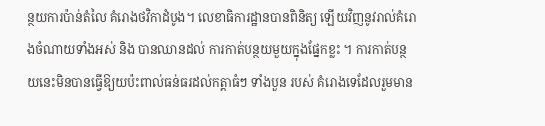ន្ថយការប៉ាន់តំលៃ គំរោងថវិកាដំបូង។ លេខាធិការដ្ឋានបានពិនិត្យ ឡើយវិញនូវរាល់គំរោងចំណាយទាំងអស់ និង បានឈានដល់ ការកាត់បន្ថយមួយក្នុងផ្នែកខ្លះ ។ ការកាត់បន្ថយនេះមិនបានធ្វើឱ្យយប៉ះពាល់ធន់ធរដល់កត្ដាធំៗ ទាំងបួន របស់ គំរោងទេដែលរួមមាន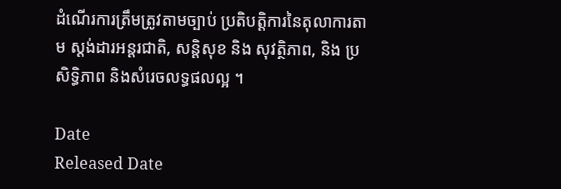ដំណើរការត្រឹមត្រូវតាមច្បាប់ ប្រតិបត្ដិការនៃតុលាការតាម ស្ដង់ដារអន្ដរជាតិ, សន្ដិសុខ និង សុវត្ថិភាព, និង ប្រសិទ្ធិភាព និងសំរេចលទ្ធផលល្អ ។

Date
Released Date